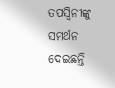ତପସ୍ବିନୀଙ୍କୁ ସମର୍ଥନ ଦେଇଛନ୍ତି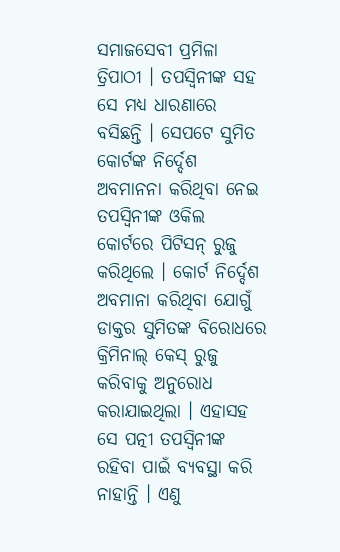ସମାଜସେବୀ ପ୍ରମିଳା ତ୍ରିପାଠୀ । ତପସ୍ବିନୀଙ୍କ ସହ ସେ ମଧ୍ୟ ଧାରଣାରେ ବସିଛନ୍ତି । ସେପଟେ ସୁମିତ କୋର୍ଟଙ୍କ ନିର୍ଦ୍ଦେଶ ଅବମାନନା କରିଥିବା ନେଇ ତପସ୍ବିନୀଙ୍କ ଓକିଲ କୋର୍ଟରେ ପିଟିସନ୍ ରୁଜୁ କରିଥିଲେ । କୋର୍ଟ ନିର୍ଦ୍ଦେଶ ଅବମାନା କରିଥିବା ଯୋଗୁଁ ଡାକ୍ତର ସୁମିତଙ୍କ ବିରୋଧରେ କ୍ରିମିନାଲ୍ କେସ୍ ରୁଜୁ କରିବାକୁ ଅନୁରୋଧ କରାଯାଇଥିଲା । ଏହାସହ ସେ ପତ୍ନୀ ତପସ୍ବିନୀଙ୍କ ରହିବା ପାଇଁ ବ୍ୟବସ୍ଥା କରି ନାହାନ୍ତି । ଏଣୁ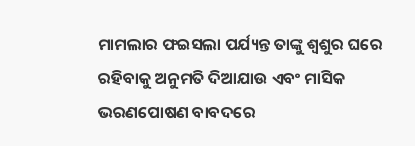ମାମଲାର ଫଇସଲା ପର୍ଯ୍ୟନ୍ତ ତାଙ୍କୁ ଶ୍ବଶୁର ଘରେ ରହିବାକୁ ଅନୁମତି ଦିଆଯାଉ ଏବଂ ମାସିକ ଭରଣପୋଷଣ ବାବଦରେ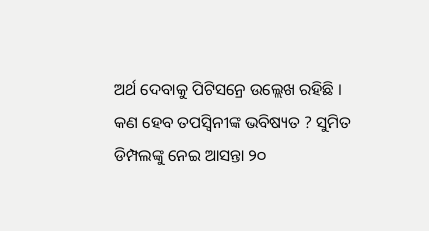ଅର୍ଥ ଦେବାକୁ ପିଟିସନ୍ରେ ଉଲ୍ଲେଖ ରହିଛି ।
କଣ ହେବ ତପସ୍ବିନୀଙ୍କ ଭବିଷ୍ୟତ ? ସୁମିତ ଡିମ୍ପଲଙ୍କୁ ନେଇ ଆସନ୍ତା ୨୦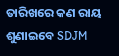ତାରିଖରେ କଣ ରାୟ ଶୁଣାଇବେ SDJM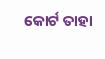କୋର୍ଟ ତାହା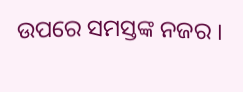ଉପରେ ସମସ୍ତଙ୍କ ନଜର ।